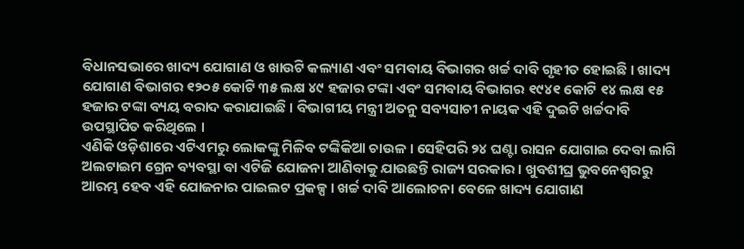ବିଧାନସଭାରେ ଖାଦ୍ୟ ଯୋଗାଣ ଓ ଖାଉଟି କଲ୍ୟାଣ ଏବଂ ସମବାୟ ବିଭାଗର ଖର୍ଚ୍ଚ ଦାବି ଗୃହୀତ ହୋଇଛି । ଖାଦ୍ୟ ଯୋଗାଣ ବିଭାଗର ୧୨୦୫ କୋଟି ୩୫ ଲକ୍ଷ ୪୯ ହଜାର ଟଙ୍କା ଏବଂ ସମବାୟ ବିଭାଗର ୧୯୪୧ କୋଟି ୧୪ ଲକ୍ଷ ୧୫ ହଜାର ଟଙ୍କା ବ୍ୟୟ ବରାଦ କରାଯାଇଛି । ବିଭାଗୀୟ ମନ୍ତ୍ରୀ ଅତନୁ ସବ୍ୟସାଚୀ ନାୟକ ଏହି ଦୁଇଟି ଖର୍ଚ୍ଚଦାବି ଉପସ୍ଥାପିତ କରିଥିଲେ ।
ଏଣିକି ଓଡ଼ିଶାରେ ଏଟିଏମରୁ ଲୋକଙ୍କୁ ମିଳିବ ଟଙ୍କିକିଆ ଚାଉଳ । ସେହିପରି ୨୪ ଘଣ୍ଟା ରାସନ ଯୋଗାଇ ଦେବା ଲାଗି ଅଲଟାଇମ ଗ୍ରେନ ବ୍ୟବସ୍ଥା ବା ଏଟିଜି ଯୋଜନା ଆଣିବାକୁ ଯାଉଛନ୍ତି ରାଜ୍ୟ ସରକାର । ଖୁବଶୀଘ୍ର ଭୁବନେଶ୍ୱରରୁ ଆରମ୍ଭ ହେବ ଏହି ଯୋଜନାର ପାଇଲଟ ପ୍ରକଳ୍ପ । ଖର୍ଚ୍ଚ ଦାବି ଆଲୋଚନା ବେଳେ ଖାଦ୍ୟ ଯୋଗାଣ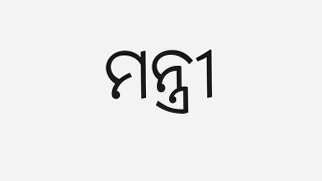ମନ୍ତ୍ରୀ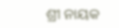ଶ୍ରୀ ନାୟକ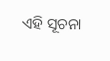ଏହି ସୂଚନା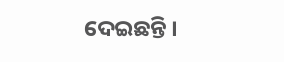ଦେଇଛନ୍ତି ।